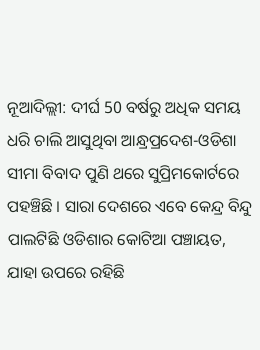ନୂଆଦିଲ୍ଲୀ: ଦୀର୍ଘ 50 ବର୍ଷରୁ ଅଧିକ ସମୟ ଧରି ଚାଲି ଆସୁଥିବା ଆନ୍ଧ୍ରପ୍ରଦେଶ-ଓଡିଶା ସୀମା ବିବାଦ ପୁଣି ଥରେ ସୁପ୍ରିମକୋର୍ଟରେ ପହଞ୍ଚିଛି । ସାରା ଦେଶରେ ଏବେ କେନ୍ଦ୍ର ବିନ୍ଦୁ ପାଲଟିଛି ଓଡିଶାର କୋଟିଆ ପଞ୍ଚାୟତ, ଯାହା ଉପରେ ରହିଛି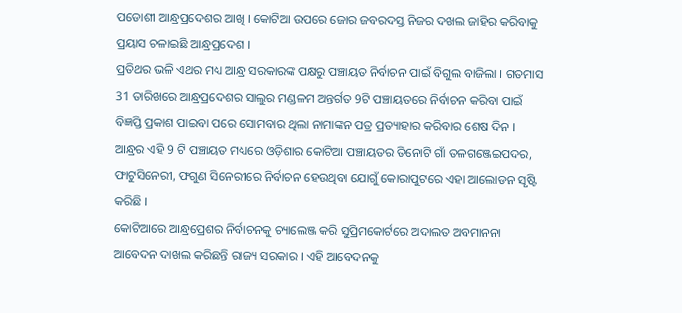ପଡୋଶୀ ଆନ୍ଧ୍ରପ୍ରଦେଶର ଆଖି । କୋଟିଆ ଉପରେ ଜୋର ଜବରଦସ୍ତ ନିଜର ଦଖଲ ଜାହିର କରିବାକୁ ପ୍ରୟାସ ଚଳାଇଛି ଆନ୍ଧ୍ରପ୍ରଦେଶ ।
ପ୍ରତିଥର ଭଳି ଏଥର ମଧ୍ୟ ଆନ୍ଧ୍ର ସରକାରଙ୍କ ପକ୍ଷରୁ ପଞ୍ଚାୟତ ନିର୍ବାଚନ ପାଇଁ ବିଗୁଲ ବାଜିଲା । ଗତମାସ 31 ତାରିଖରେ ଆନ୍ଧ୍ରପ୍ରଦେଶର ସାଲୁର ମଣ୍ଡଳମ ଅନ୍ତର୍ଗତ 9ଟି ପଞ୍ଚାୟତରେ ନିର୍ବାଚନ କରିବା ପାଇଁ ବିଜ୍ଞପ୍ତି ପ୍ରକାଶ ପାଇବା ପରେ ସୋମବାର ଥିଲା ନାମାଙ୍କନ ପତ୍ର ପ୍ରତ୍ୟାହାର କରିବାର ଶେଷ ଦିନ । ଆନ୍ଧ୍ରର ଏହି 9 ଟି ପଞ୍ଚାୟତ ମଧ୍ୟରେ ଓଡ଼ିଶାର କୋଟିଆ ପଞ୍ଚାୟତର ତିନୋଟି ଗାଁ ତଳଗଞ୍ଜେଇପଦର, ଫାଟୁସିନେରୀ, ଫଗୁଣ ସିନେରୀରେ ନିର୍ବାଚନ ହେଉଥିବା ଯୋଗୁଁ କୋରାପୁଟରେ ଏହା ଆଲୋଡନ ସୃଷ୍ଟି କରିଛି ।
କୋଟିଆରେ ଆନ୍ଧ୍ରପ୍ରେଶର ନିର୍ବାଚନକୁ ଚ୍ୟାଲେଞ୍ଜ କରି ସୁପ୍ରିମକୋର୍ଟରେ ଅଦାଲତ ଅବମାନନା ଆବେଦନ ଦାଖଲ କରିଛନ୍ତି ରାଜ୍ୟ ସରକାର । ଏହି ଆବେଦନକୁ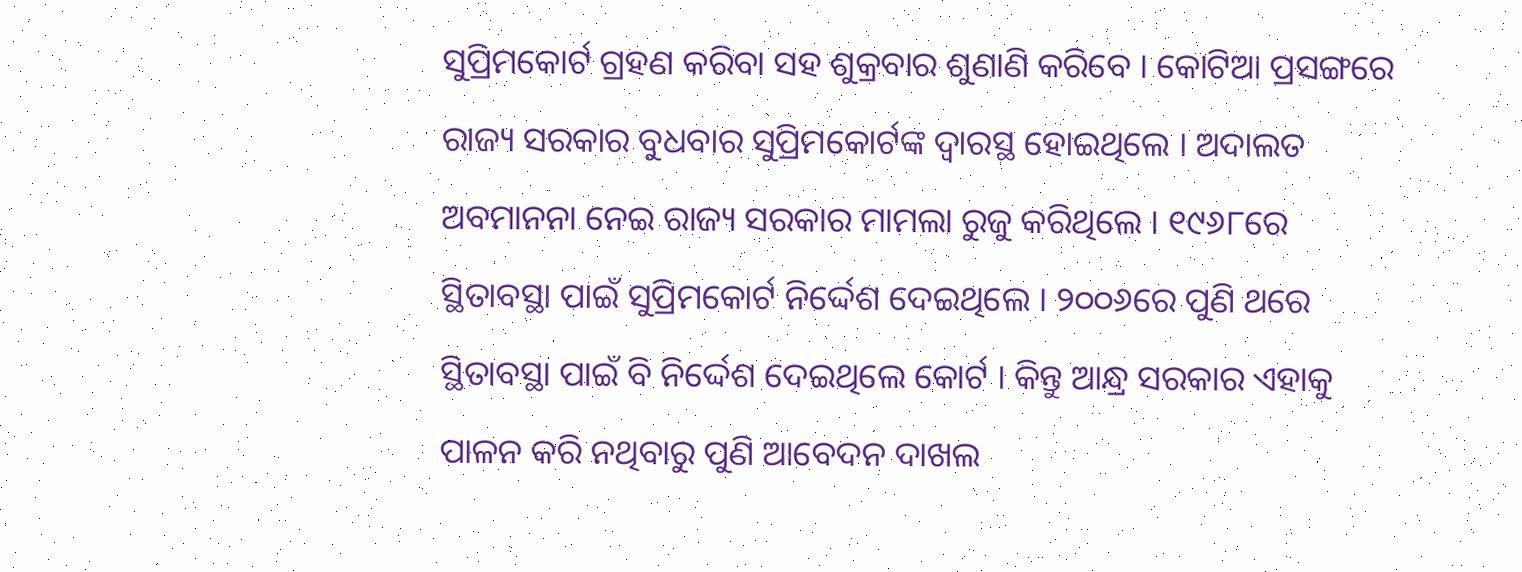ସୁପ୍ରିମକୋର୍ଟ ଗ୍ରହଣ କରିବା ସହ ଶୁକ୍ରବାର ଶୁଣାଣି କରିବେ । କୋଟିଆ ପ୍ରସଙ୍ଗରେ ରାଜ୍ୟ ସରକାର ବୁଧବାର ସୁପ୍ରିମକୋର୍ଟଙ୍କ ଦ୍ବାରସ୍ଥ ହୋଇଥିଲେ । ଅଦାଲତ ଅବମାନନା ନେଇ ରାଜ୍ୟ ସରକାର ମାମଲା ରୁଜୁ କରିଥିଲେ । ୧୯୬୮ରେ ସ୍ଥିତାବସ୍ଥା ପାଇଁ ସୁପ୍ରିମକୋର୍ଟ ନିର୍ଦ୍ଦେଶ ଦେଇଥିଲେ । ୨୦୦୬ରେ ପୁଣି ଥରେ ସ୍ଥିତାବସ୍ଥା ପାଇଁ ବି ନିର୍ଦ୍ଦେଶ ଦେଇଥିଲେ କୋର୍ଟ । କିନ୍ତୁ ଆନ୍ଧ୍ର ସରକାର ଏହାକୁ ପାଳନ କରି ନଥିବାରୁ ପୁଣି ଆବେଦନ ଦାଖଲ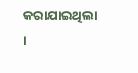କରାଯାଇଥିଲା ।